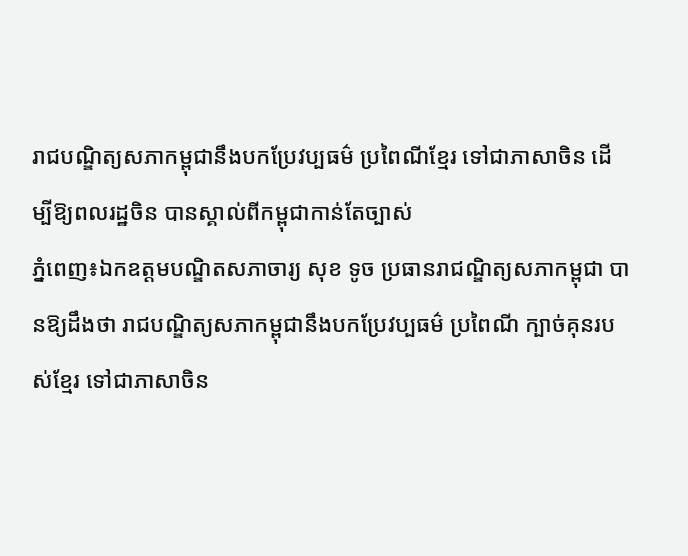រាជបណ្ឌិត្យសភាកម្ពុជានឹងបកប្រែវប្បធម៌ ប្រពៃណីខ្មែរ ទៅជាភាសាចិន ដើម្បីឱ្យពលរដ្ឋចិន បានស្គាល់ពីកម្ពុជាកាន់តែច្បាស់
ភ្នំពេញ៖ឯកឧត្ដមបណ្ឌិតសភាចារ្យ សុខ ទូច ប្រធានរាជណ្ឌិត្យសភាកម្ពុជា បានឱ្យដឹងថា រាជបណ្ឌិត្យសភាកម្ពុជានឹងបកប្រែវប្បធម៌ ប្រពៃណី ក្បាច់គុនរបស់ខ្មែរ ទៅជាភាសាចិន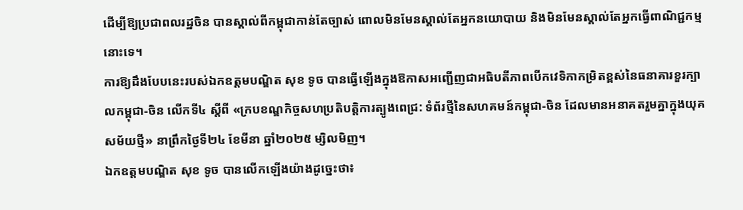ដើម្បីឱ្យប្រជាពលរដ្ឋចិន បានស្គាល់ពីកម្ពុជាកាន់តែច្បាស់ ពោលមិនមែនស្គាល់តែអ្នកនយោបាយ និងមិនមែនស្គាល់តែអ្នកធ្វើពាណិជ្ជកម្មនោះទេ។
ការឱ្យដឹងបែបនេះរបស់ឯកឧត្ដមបណ្ឌិត សុខ ទូច បានធ្វើឡើងក្នុងឱកាសអញ្ជើញជាអធិបតីភាពបើកវេទិកាកម្រិតខ្ពស់នៃធនាគារខួរក្បាលកម្ពុជា-ចិន លើកទី៤ ស្ដីពី «ក្របខណ្ឌកិច្ចសហប្រតិបត្តិការត្បូងពេជ្រ: ទំព័រថ្មីនៃសហគមន៍កម្ពុជា-ចិន ដែលមានអនាគតរួមគ្នាក្នុងយុគសម័យថ្មី» នាព្រឹកថ្ងៃទី២៤ ខែមីនា ឆ្នាំ២០២៥ ម្សិលមិញ។
ឯកឧត្ដមបណ្ឌិត សុខ ទូច បានលើកឡើងយ៉ាងដូច្នេះថា៖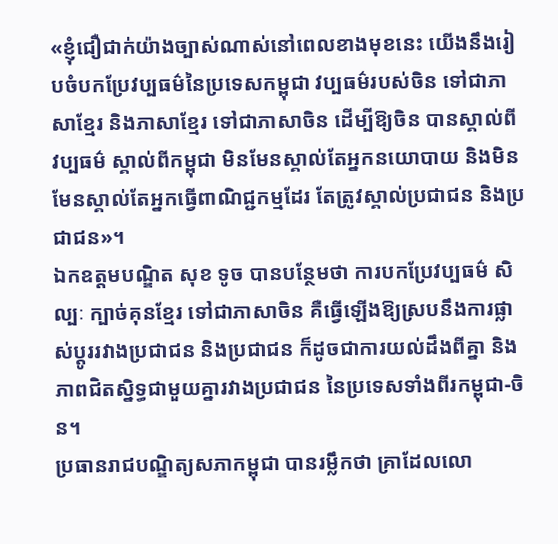«ខ្ញុំជឿជាក់យ៉ាងច្បាស់ណាស់នៅពេលខាងមុខនេះ យើងនឹងរៀបចំបកប្រែវប្បធម៌នៃប្រទេសកម្ពុជា វប្បធម៌របស់ចិន ទៅជាភាសាខ្មែរ និងភាសាខ្មែរ ទៅជាភាសាចិន ដើម្បីឱ្យចិន បានស្គាល់ពីវប្បធម៌ ស្គាល់ពីកម្ពុជា មិនមែនស្គាល់តែអ្នកនយោបាយ និងមិនមែនស្គាល់តែអ្នកធ្វើពាណិជ្ជកម្មដែរ តែត្រូវស្គាល់ប្រជាជន និងប្រជាជន»។
ឯកឧត្ដមបណ្ឌិត សុខ ទូច បានបន្ថែមថា ការបកប្រែវប្បធម៌ សិល្បៈ ក្បាច់គុនខ្មែរ ទៅជាភាសាចិន គឺធ្វើឡើងឱ្យស្របនឹងការផ្លាស់ប្តូររវាងប្រជាជន និងប្រជាជន ក៏ដូចជាការយល់ដឹងពីគ្នា និងភាពជិតស្និទ្ធជាមួយគ្នារវាងប្រជាជន នៃប្រទេសទាំងពីរកម្ពុជា-ចិន។
ប្រធានរាជបណ្ឌិត្យសភាកម្ពុជា បានរម្លឹកថា គ្រាដែលលោ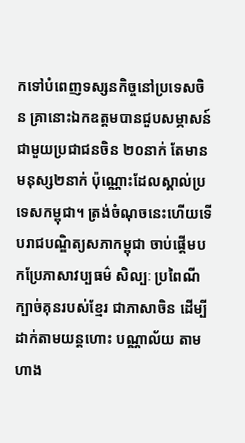កទៅបំពេញទស្សនកិច្ចនៅប្រទេសចិន គ្រានោះឯកឧត្ដមបានជួបសម្ភាសន៍ជាមួយប្រជាជនចិន ២០នាក់ តែមានមនុស្ស២នាក់ ប៉ុណ្ណោះដែលស្គាល់ប្រទេសកម្ពុជា។ ត្រង់ចំណុចនេះហើយទើបរាជបណ្ឌិត្យសភាកម្ពុជា ចាប់ផ្តើមបកប្រែភាសាវប្បធម៌ សិល្បៈ ប្រពៃណី ក្បាច់គុនរបស់ខ្មែរ ជាភាសាចិន ដើម្បីដាក់តាមយន្តហោះ បណ្ណាល័យ តាមហាង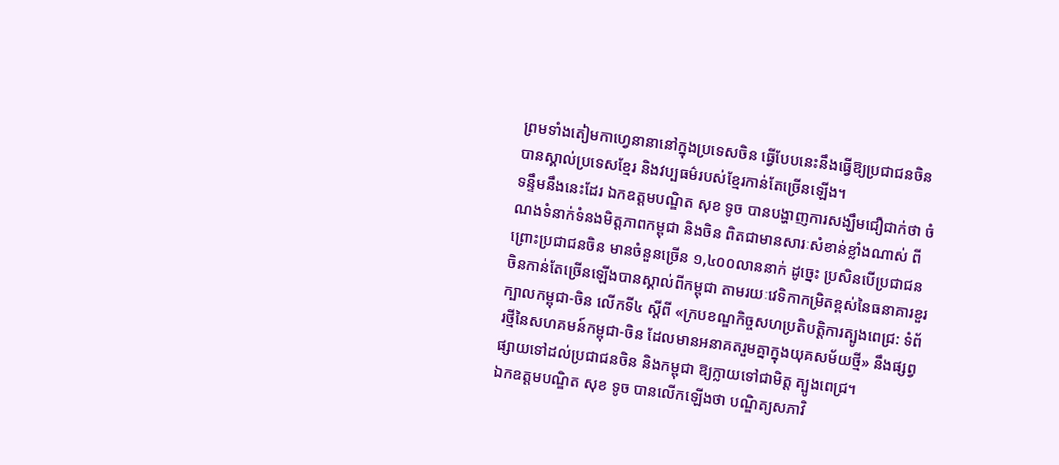ព្រមទាំងតៀមកាហ្វេនានានៅក្នុងប្រទេសចិន ធ្វើបែបនេះនឹងធ្វើឱ្យប្រជាជនចិន បានស្គាល់ប្រទេសខ្មែរ និងវប្បធម៌របស់ខ្មែរកាន់តែច្រើនឡើង។
ទន្ទឹមនឹងនេះដែរ ឯកឧត្ដមបណ្ឌិត សុខ ទូច បានបង្ហាញការសង្ឃឹមជឿជាក់ថា ចំណងទំនាក់ទំនងមិត្តភាពកម្ពុជា និងចិន ពិតជាមានសារៈសំខាន់ខ្លាំងណាស់ ពីព្រោះប្រជាជនចិន មានចំនួនច្រើន ១,៤០០លាននាក់ ដូច្នេះ ប្រសិនបើប្រជាជនចិនកាន់តែច្រើនឡើងបានស្គាល់ពីកម្ពុជា តាមរយៈវេទិកាកម្រិតខ្ពស់នៃធនាគារខួរក្បាលកម្ពុជា-ចិន លើកទី៤ ស្ដីពី «ក្របខណ្ឌកិច្ចសហប្រតិបត្តិការត្បូងពេជ្រ: ទំព័រថ្មីនៃសហគមន៍កម្ពុជា-ចិន ដែលមានអនាគតរួមគ្នាក្នុងយុគសម័យថ្មី» នឹងផ្សព្វផ្សាយទៅដល់ប្រជាជនចិន និងកម្ពុជា ឱ្យក្លាយទៅជាមិត្ត ត្បូងពេជ្រ។
ឯកឧត្ដមបណ្ឌិត សុខ ទូច បានលើកឡើងថា បណ្ឌិត្យសភាវិ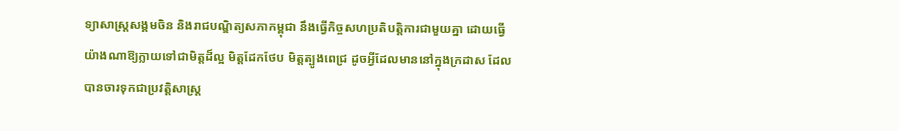ទ្យាសាស្ត្រសង្គមចិន និងរាជបណ្ឌិត្យសភាកម្ពុជា នឹងធ្វើកិច្ចសហប្រតិបត្តិការជាមួយគ្នា ដោយធ្វើយ៉ាងណាឱ្យក្លាយទៅជាមិត្តដ៏ល្អ មិត្តដែកថែប មិត្តត្បូងពេជ្រ ដូចអ្វីដែលមាននៅក្នុងក្រដាស ដែលបានចារទុកជាប្រវត្តិសាស្ត្រ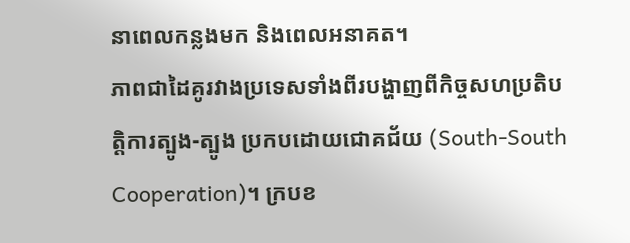នាពេលកន្លងមក និងពេលអនាគត។
ភាពជាដៃគូរវាងប្រទេសទាំងពីរបង្ហាញពីកិច្ចសហប្រតិបត្តិការត្បូង-ត្បូង ប្រកបដោយជោគជ័យ (South-South Cooperation)។ ក្របខ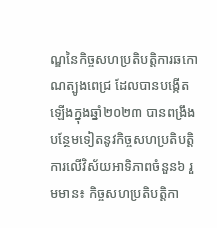ណ្ឌនៃកិច្ចសហប្រតិបត្តិការឆកោណត្បូងពេជ្រ ដែលបានបង្កើតឡើងក្នុងឆ្នាំ២០២៣ បានពង្រឹងបន្ថែមទៀតនូវកិច្ចសហប្រតិបត្តិការលើវិស័យអាទិភាពចំនួន៦ រួមមាន៖ កិច្ចសហប្រតិបត្តិកា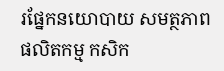រផ្នែកនយោបាយ សមត្ថភាពផលិតកម្ម កសិក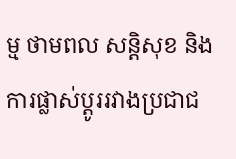ម្ម ថាមពល សន្តិសុខ និងការផ្លាស់ប្តូររវាងប្រជាជ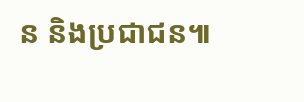ន និងប្រជាជន៕